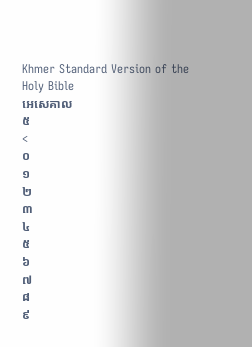Khmer Standard Version of the Holy Bible
អេសេគាល
៥
<
០
១
២
៣
៤
៥
៦
៧
៨
៩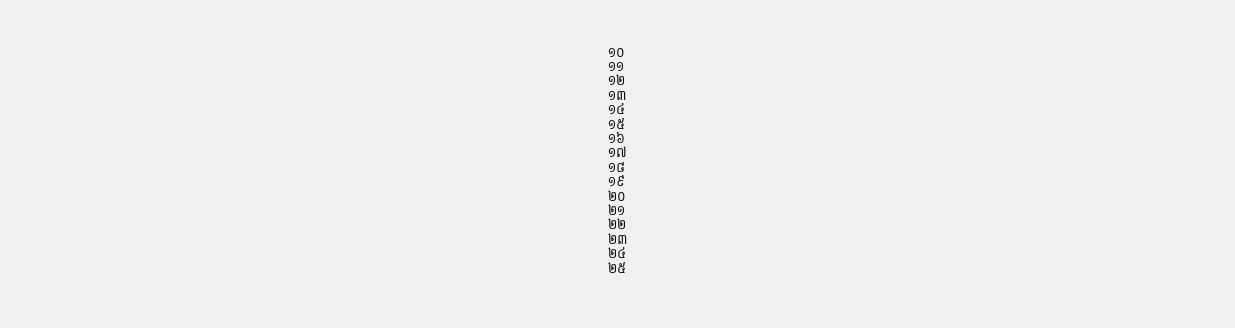១០
១១
១២
១៣
១៤
១៥
១៦
១៧
១៨
១៩
២០
២១
២២
២៣
២៤
២៥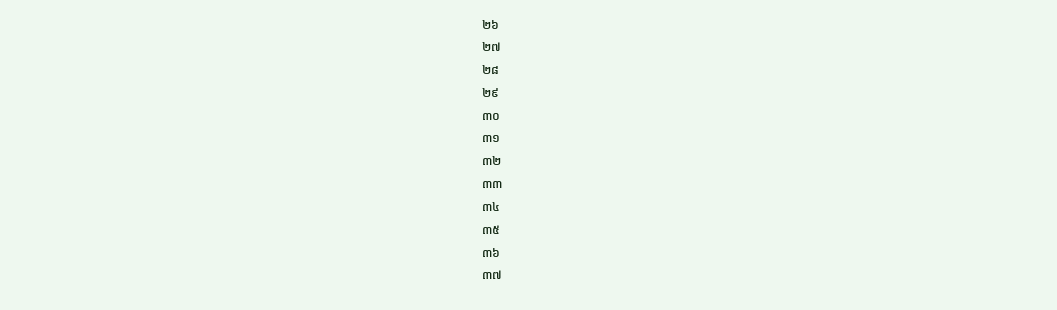២៦
២៧
២៨
២៩
៣០
៣១
៣២
៣៣
៣៤
៣៥
៣៦
៣៧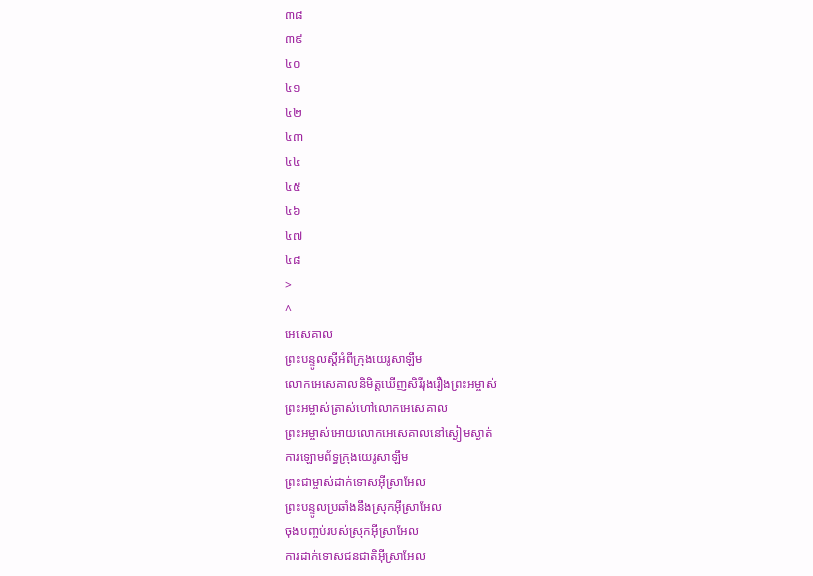៣៨
៣៩
៤០
៤១
៤២
៤៣
៤៤
៤៥
៤៦
៤៧
៤៨
>
^
អេសេគាល
ព្រះបន្ទូលស្ដីអំពីក្រុងយេរូសាឡឹម
លោកអេសេគាលនិមិត្តឃើញសិរីរុងរឿងព្រះអម្ចាស់
ព្រះអម្ចាស់ត្រាស់ហៅលោកអេសេគាល
ព្រះអម្ចាស់អោយលោកអេសេគាលនៅស្ងៀមស្ងាត់
ការឡោមព័ទ្ធក្រុងយេរូសាឡឹម
ព្រះជាម្ចាស់ដាក់ទោសអ៊ីស្រាអែល
ព្រះបន្ទូលប្រឆាំងនឹងស្រុកអ៊ីស្រាអែល
ចុងបញ្ចប់របស់ស្រុកអ៊ីស្រាអែល
ការដាក់ទោសជនជាតិអ៊ីស្រាអែល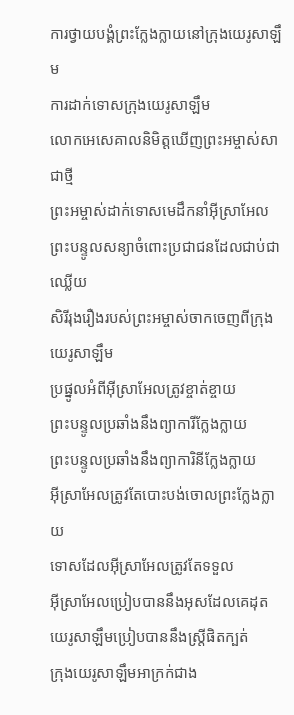ការថ្វាយបង្គំព្រះក្លែងក្លាយនៅក្រុងយេរូសាឡឹម
ការដាក់ទោសក្រុងយេរូសាឡឹម
លោកអេសេគាលនិមិត្តឃើញព្រះអម្ចាស់សាជាថ្មី
ព្រះអម្ចាស់ដាក់ទោសមេដឹកនាំអ៊ីស្រាអែល
ព្រះបន្ទូលសន្យាចំពោះប្រជាជនដែលជាប់ជាឈ្លើយ
សិរីរុងរឿងរបស់ព្រះអម្ចាស់ចាកចេញពីក្រុងយេរូសាឡឹម
ប្រផ្នូលអំពីអ៊ីស្រាអែលត្រូវខ្ចាត់ខ្ចាយ
ព្រះបន្ទូលប្រឆាំងនឹងព្យាការីក្លែងក្លាយ
ព្រះបន្ទូលប្រឆាំងនឹងព្យាការិនីក្លែងក្លាយ
អ៊ីស្រាអែលត្រូវតែបោះបង់ចោលព្រះក្លែងក្លាយ
ទោសដែលអ៊ីស្រាអែលត្រូវតែទទួល
អ៊ីស្រាអែលប្រៀបបាននឹងអុសដែលគេដុត
យេរូសាឡឹមប្រៀបបាននឹងស្ត្រីផិតក្បត់
ក្រុងយេរូសាឡឹមអាក្រក់ជាង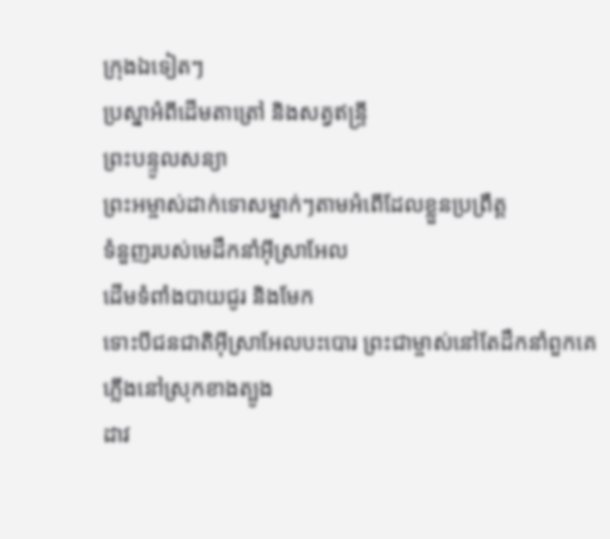ក្រុងឯទៀតៗ
ប្រស្នាអំពីដើមតាត្រៅ និងសត្វឥន្ទ្រី
ព្រះបន្ទូលសន្យា
ព្រះអម្ចាស់ដាក់ទោសម្នាក់ៗតាមអំពើដែលខ្លួនប្រព្រឹត្ត
ទំនួញរបស់មេដឹកនាំអ៊ីស្រាអែល
ដើមទំពាំងបាយជូរ និងមែក
ទោះបីជនជាតិអ៊ីស្រាអែលបះបោរ ព្រះជាម្ចាស់នៅតែដឹកនាំពួកគេ
ភ្លើងនៅស្រុកខាងត្បូង
ដាវ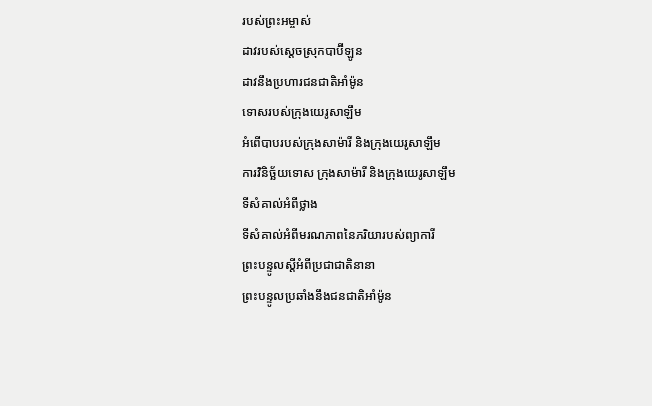របស់ព្រះអម្ចាស់
ដាវរបស់ស្ដេចស្រុកបាប៊ីឡូន
ដាវនឹងប្រហារជនជាតិអាំម៉ូន
ទោសរបស់ក្រុងយេរូសាឡឹម
អំពើបាបរបស់ក្រុងសាម៉ារី និងក្រុងយេរូសាឡឹម
ការវិនិច្ឆ័យទោស ក្រុងសាម៉ារី និងក្រុងយេរូសាឡឹម
ទីសំគាល់អំពីថ្លាង
ទីសំគាល់អំពីមរណភាពនៃភរិយារបស់ព្យាការី
ព្រះបន្ទូលស្ដីអំពីប្រជាជាតិនានា
ព្រះបន្ទូលប្រឆាំងនឹងជនជាតិអាំម៉ូន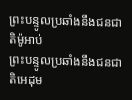ព្រះបន្ទូលប្រឆាំងនឹងជនជាតិម៉ូអាប់
ព្រះបន្ទូលប្រឆាំងនឹងជនជាតិអេដុម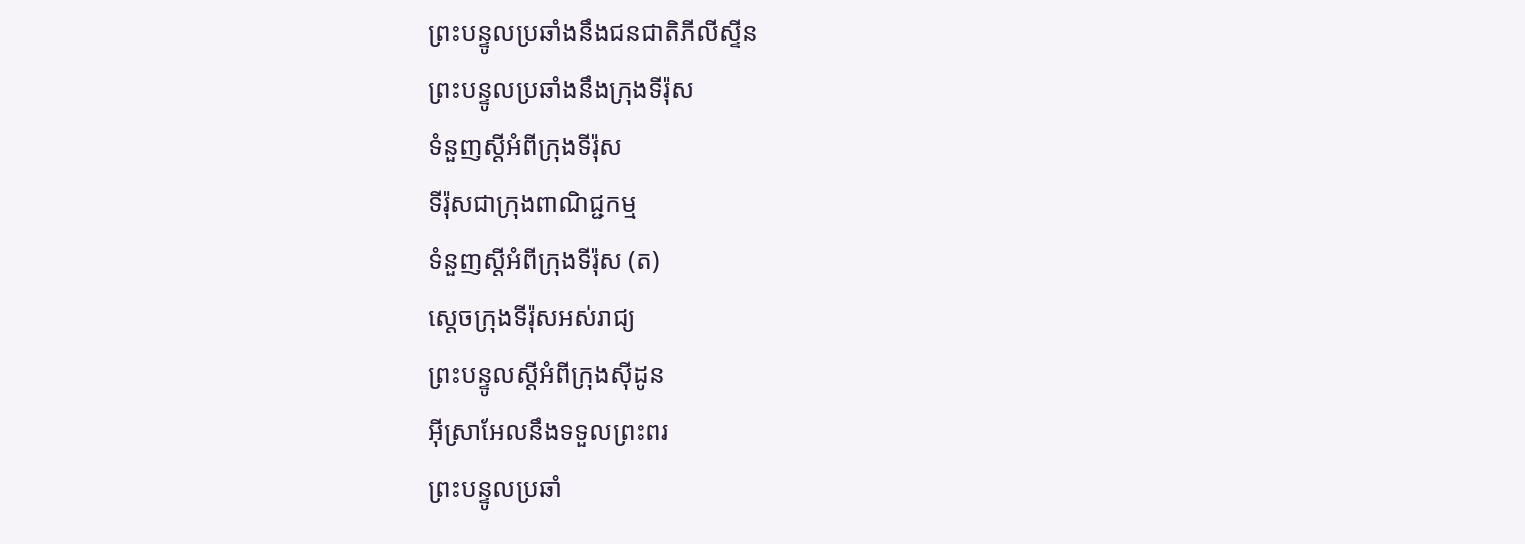ព្រះបន្ទូលប្រឆាំងនឹងជនជាតិភីលីស្ទីន
ព្រះបន្ទូលប្រឆាំងនឹងក្រុងទីរ៉ុស
ទំនួញស្ដីអំពីក្រុងទីរ៉ុស
ទីរ៉ុសជាក្រុងពាណិជ្ជកម្ម
ទំនួញស្ដីអំពីក្រុងទីរ៉ុស (ត)
ស្ដេចក្រុងទីរ៉ុសអស់រាជ្យ
ព្រះបន្ទូលស្ដីអំពីក្រុងស៊ីដូន
អ៊ីស្រាអែលនឹងទទួលព្រះពរ
ព្រះបន្ទូលប្រឆាំ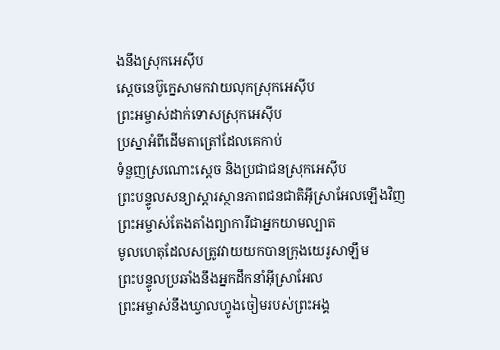ងនឹងស្រុកអេស៊ីប
ស្ដេចនេប៊ូក្នេសាមកវាយលុកស្រុកអេស៊ីប
ព្រះអម្ចាស់ដាក់ទោសស្រុកអេស៊ីប
ប្រស្នាអំពីដើមតាត្រៅដែលគេកាប់
ទំនួញស្រណោះស្ដេច និងប្រជាជនស្រុកអេស៊ីប
ព្រះបន្ទូលសន្យាស្ដារស្ថានភាពជនជាតិអ៊ីស្រាអែលឡើងវិញ
ព្រះអម្ចាស់តែងតាំងព្យាការីជាអ្នកយាមល្បាត
មូលហេតុដែលសត្រូវវាយយកបានក្រុងយេរូសាឡឹម
ព្រះបន្ទូលប្រឆាំងនឹងអ្នកដឹកនាំអ៊ីស្រាអែល
ព្រះអម្ចាស់នឹងឃ្វាលហ្វូងចៀមរបស់ព្រះអង្គ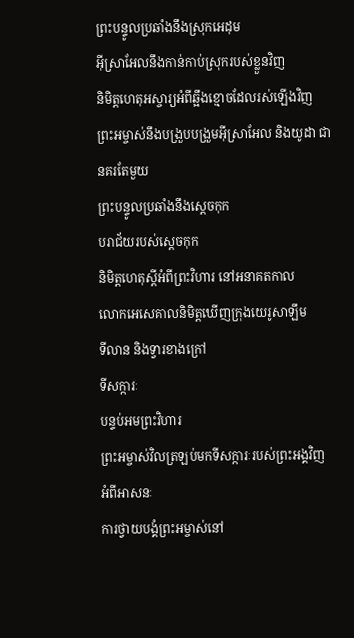ព្រះបន្ទូលប្រឆាំងនឹងស្រុកអេដុម
អ៊ីស្រាអែលនឹងកាន់កាប់ស្រុករបស់ខ្លួនវិញ
និមិត្តហេតុអស្ចារ្យអំពីឆ្អឹងខ្មោចដែលរស់ឡើងវិញ
ព្រះអម្ចាស់នឹងបង្រួបបង្រួមអ៊ីស្រាអែល និងយូដា ជានគរតែមួយ
ព្រះបន្ទូលប្រឆាំងនឹងស្ដេចកុក
បរាជ័យរបស់ស្ដេចកុក
និមិត្តហេតុស្ដីអំពីព្រះវិហារ នៅអនាគតកាល
លោកអេសេគាលនិមិត្តឃើញក្រុងយេរូសាឡឹម
ទីលាន និងទ្វារខាងក្រៅ
ទីសក្ការៈ
បន្ទប់អមព្រះវិហារ
ព្រះអម្ចាស់វិលត្រឡប់មកទីសក្ការៈរបស់ព្រះអង្គវិញ
អំពីអាសនៈ
ការថ្វាយបង្គំព្រះអម្ចាស់នៅ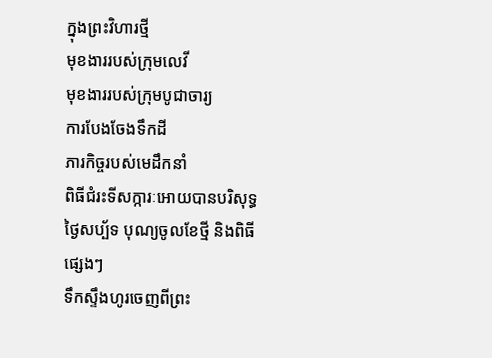ក្នុងព្រះវិហារថ្មី
មុខងាររបស់ក្រុមលេវី
មុខងាររបស់ក្រុមបូជាចារ្យ
ការបែងចែងទឹកដី
ភារកិច្ចរបស់មេដឹកនាំ
ពិធីជំរះទីសក្ការៈអោយបានបរិសុទ្ធ
ថ្ងៃសប្ប័ទ បុណ្យចូលខែថ្មី និងពិធីផ្សេងៗ
ទឹកស្ទឹងហូរចេញពីព្រះ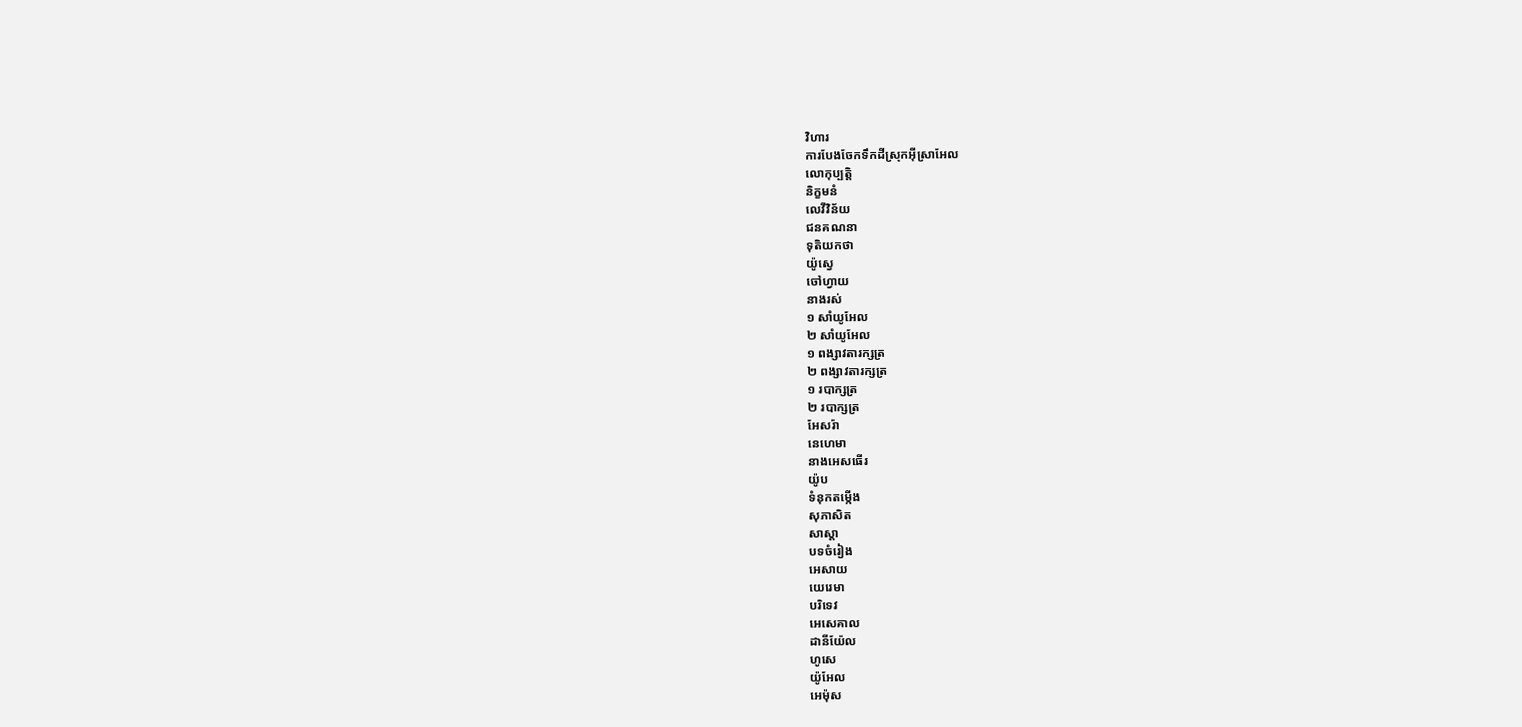វិហារ
ការបែងចែកទឹកដីស្រុកអ៊ីស្រាអែល
លោកុប្បត្តិ
និក្ខមនំ
លេវីវិន័យ
ជនគណនា
ទុតិយកថា
យ៉ូស្វេ
ចៅហ្វាយ
នាងរស់
១ សាំយូអែល
២ សាំយូអែល
១ ពង្សាវតារក្សត្រ
២ ពង្សាវតារក្សត្រ
១ របាក្សត្រ
២ របាក្សត្រ
អែសរ៉ា
នេហេមា
នាងអេសធើរ
យ៉ូប
ទំនុកតម្កើង
សុភាសិត
សាស្ដា
បទចំរៀង
អេសាយ
យេរេមា
បរិទេវ
អេសេគាល
ដានីយ៉ែល
ហូសេ
យ៉ូអែល
អេម៉ុស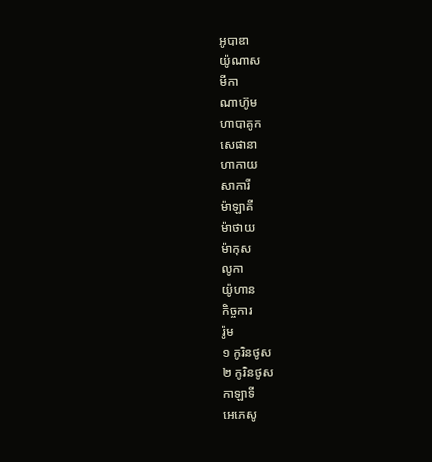អូបាឌា
យ៉ូណាស
មីកា
ណាហ៊ូម
ហាបាគូក
សេផានា
ហាកាយ
សាការី
ម៉ាឡាគី
ម៉ាថាយ
ម៉ាកុស
លូកា
យ៉ូហាន
កិច្ចការ
រ៉ូម
១ កូរិនថូស
២ កូរិនថូស
កាឡាទី
អេភេសូ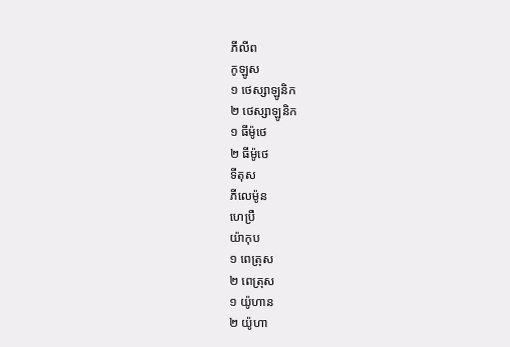ភីលីព
កូឡូស
១ ថេស្សាឡូនិក
២ ថេស្សាឡូនិក
១ ធីម៉ូថេ
២ ធីម៉ូថេ
ទីតុស
ភីលេម៉ូន
ហេប្រឺ
យ៉ាកុប
១ ពេត្រុស
២ ពេត្រុស
១ យ៉ូហាន
២ យ៉ូហា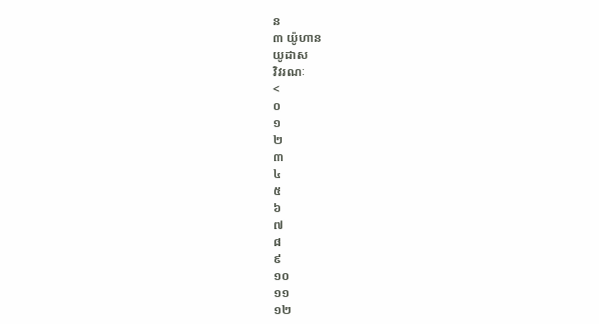ន
៣ យ៉ូហាន
យូដាស
វិវរណៈ
<
០
១
២
៣
៤
៥
៦
៧
៨
៩
១០
១១
១២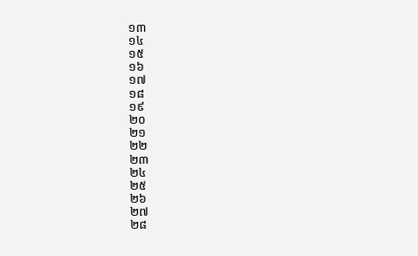១៣
១៤
១៥
១៦
១៧
១៨
១៩
២០
២១
២២
២៣
២៤
២៥
២៦
២៧
២៨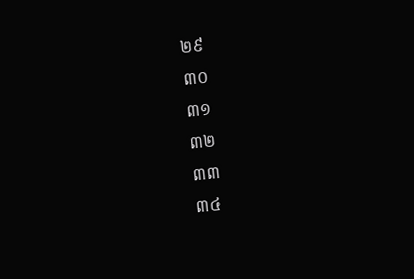២៩
៣០
៣១
៣២
៣៣
៣៤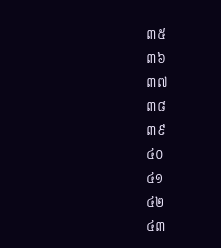៣៥
៣៦
៣៧
៣៨
៣៩
៤០
៤១
៤២
៤៣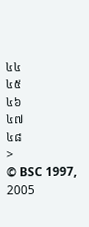៤៤
៤៥
៤៦
៤៧
៤៨
>
© BSC 1997, 2005